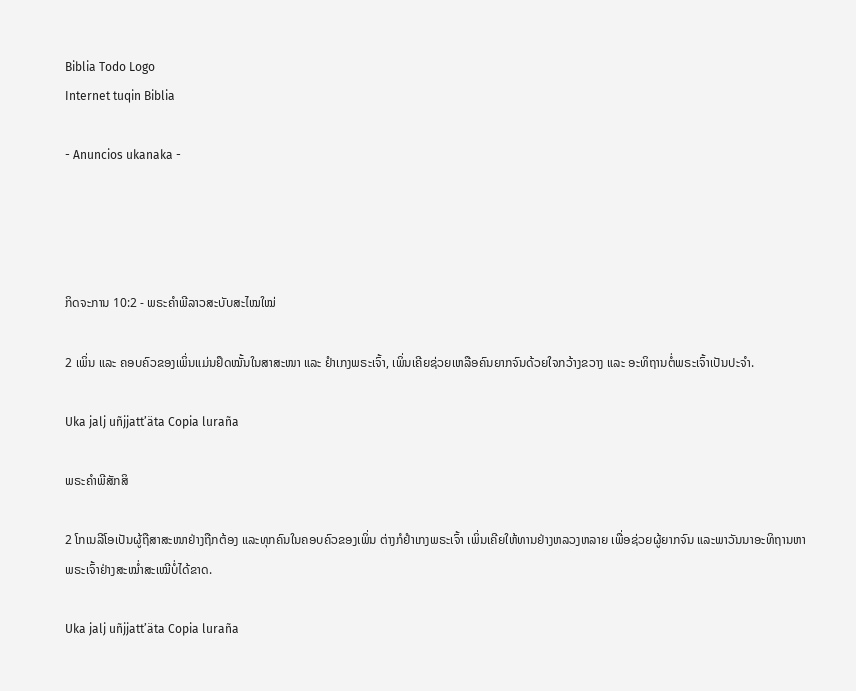Biblia Todo Logo
Internet tuqin Biblia

- Anuncios ukanaka -




ກິດຈະການ 10:2 - ພຣະຄຳພີລາວສະບັບສະໄໝໃໝ່

2 ເພິ່ນ ແລະ ຄອບຄົວຂອງເພິ່ນແມ່ນຢຶດໝັ້ນໃນສາສະໜາ ແລະ ຢຳເກງພຣະເຈົ້າ, ເພິ່ນເຄີຍຊ່ວຍເຫລືອຄົນຍາກຈົນດ້ວຍໃຈກວ້າງຂວາງ ແລະ ອະທິຖານຕໍ່ພຣະເຈົ້າເປັນປະຈຳ.

Uka jalj uñjjattʼäta Copia luraña

ພຣະຄຳພີສັກສິ

2 ໂກເນລີໂອເປັນຜູ້ຖືສາສະໜາຢ່າງຖືກຕ້ອງ ແລະທຸກຄົນໃນຄອບຄົວຂອງເພິ່ນ ຕ່າງກໍຢຳເກງພຣະເຈົ້າ ເພິ່ນເຄີຍໃຫ້ທານຢ່າງຫລວງຫລາຍ ເພື່ອຊ່ວຍຜູ້ຍາກຈົນ ແລະພາວັນນາອະທິຖານຫາພຣະເຈົ້າຢ່າງສະໝໍ່າສະເໝີບໍ່ໄດ້ຂາດ.

Uka jalj uñjjattʼäta Copia luraña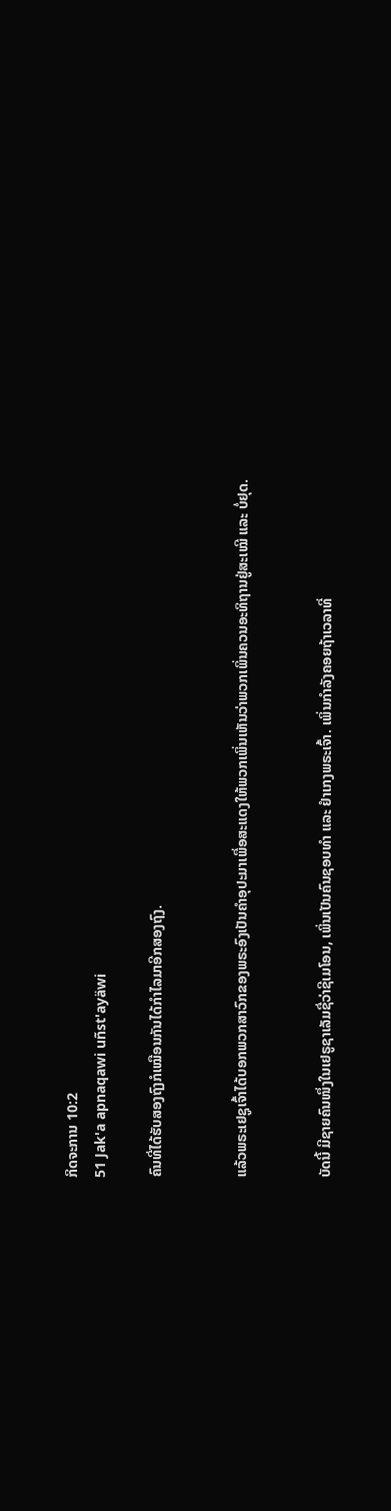ກິດຈະການ 10:2
51 Jak'a apnaqawi uñst'ayäwi

ຄົນທີ່ໄດ້ຮັບສອງຖົງກໍເໝືອນກັນໄດ້ກຳໄລມາອີກສອງຖົງ.


ແລ້ວພຣະເຢຊູເຈົ້າໄດ້ບອກພວກສາວົກຂອງພຣະອົງເປັນຄຳອຸປະມາເພື່ອສະແດງໃຫ້ພວກເພິ່ນເຫັນວ່າພວກເພິ່ນຄວນອະທິຖານຢູ່ສະເໝີ ແລະ ບໍ່ຢຸດ.


ບັດນີ້ ມີຊາຍຄົນໜຶ່ງໃນເຢຣູຊາເລັມຊື່ວ່າຊີເມໂອນ, ເພິ່ນເປັນຄົນຊອບທຳ ແລະ ຢຳເກງພຣະເຈົ້າ. ເພິ່ນກຳລັງຄອຍຖ້າເວລາທີ່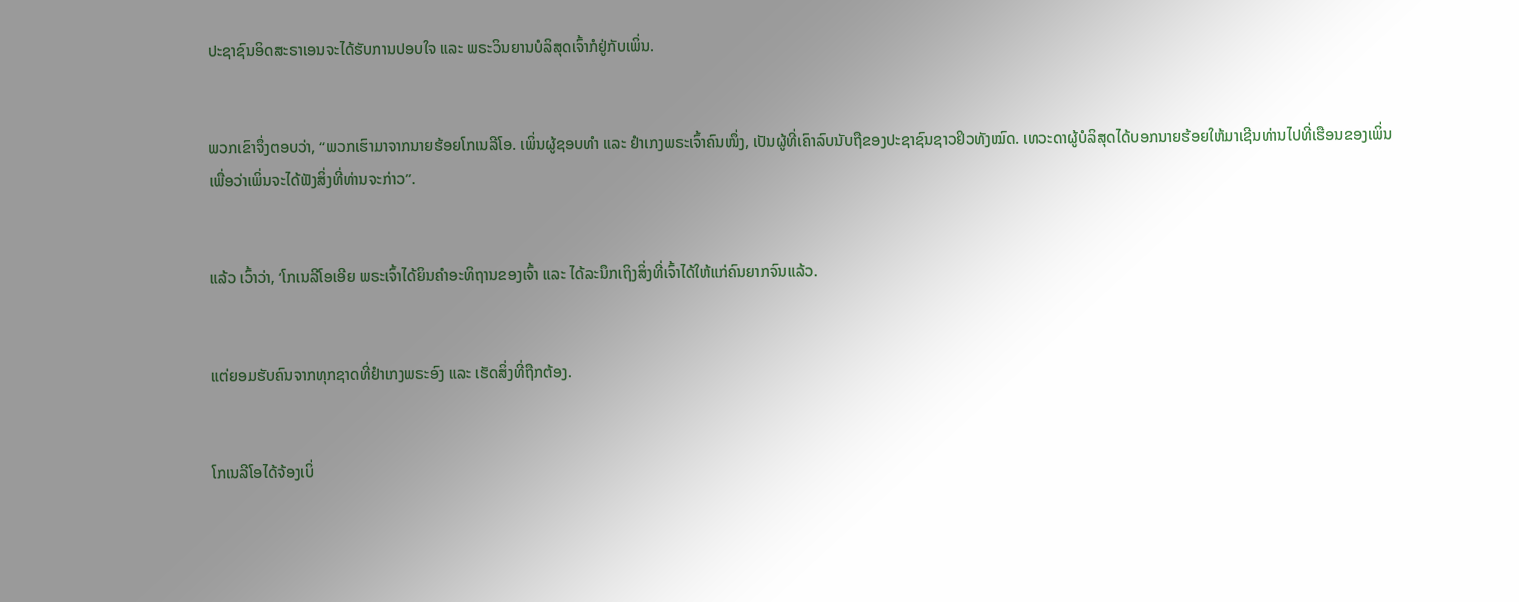ປະຊາຊົນອິດສະຣາເອນຈະໄດ້ຮັບການປອບໃຈ ແລະ ພຣະວິນຍານບໍລິສຸດເຈົ້າກໍຢູ່ກັບເພິ່ນ.


ພວກເຂົາຈຶ່ງຕອບວ່າ, “ພວກເຮົາມາຈາກນາຍຮ້ອຍໂກເນລີໂອ. ເພິ່ນຜູ້ຊອບທຳ ແລະ ຢຳເກງພຣະເຈົ້າຄົນໜຶ່ງ, ເປັນຜູ້ທີ່ເຄົາລົບນັບຖືຂອງປະຊາຊົນຊາວຢິວທັງໝົດ. ເທວະດາຜູ້ບໍລິສຸດໄດ້ບອກນາຍຮ້ອຍໃຫ້ມາເຊີນທ່ານໄປທີ່ເຮືອນຂອງເພິ່ນ ເພື່ອວ່າເພິ່ນຈະໄດ້ຟັງສິ່ງທີ່ທ່ານຈະກ່າວ”.


ແລ້ວ ເວົ້າວ່າ, ‘ໂກເນລີໂອເອີຍ ພຣະເຈົ້າໄດ້ຍິນຄຳອະທິຖານຂອງເຈົ້າ ແລະ ໄດ້ລະນຶກເຖິງສິ່ງທີ່ເຈົ້າໄດ້ໃຫ້ແກ່ຄົນຍາກຈົນແລ້ວ.


ແຕ່ຍອມຮັບຄົນຈາກທຸກຊາດທີ່ຢຳເກງພຣະອົງ ແລະ ເຮັດສິ່ງທີ່ຖືກຕ້ອງ.


ໂກເນລີໂອໄດ້ຈ້ອງເບິ່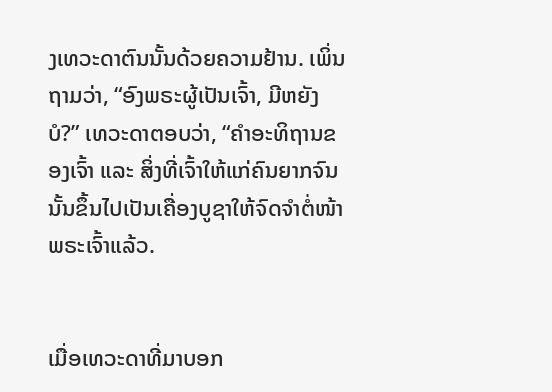ງເທວະດາຕົນນັ້ນດ້ວຍຄວາມຢ້ານ. ເພິ່ນຖາມວ່າ, “ອົງພຣະຜູ້ເປັນເຈົ້າ, ມີຫຍັງບໍ?” ເທວະດາຕອບວ່າ, “ຄຳອະທິຖານຂອງເຈົ້າ ແລະ ສິ່ງທີ່ເຈົ້າໃຫ້ແກ່ຄົນຍາກຈົນນັ້ນຂຶ້ນໄປເປັນເຄື່ອງບູຊາໃຫ້ຈົດຈຳຕໍ່ໜ້າພຣະເຈົ້າແລ້ວ.


ເມື່ອເທວະດາທີ່ມາບອກ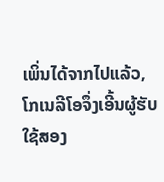ເພິ່ນໄດ້ຈາກໄປແລ້ວ, ໂກເນລີໂອຈຶ່ງເອີ້ນຜູ້ຮັບໃຊ້ສອງ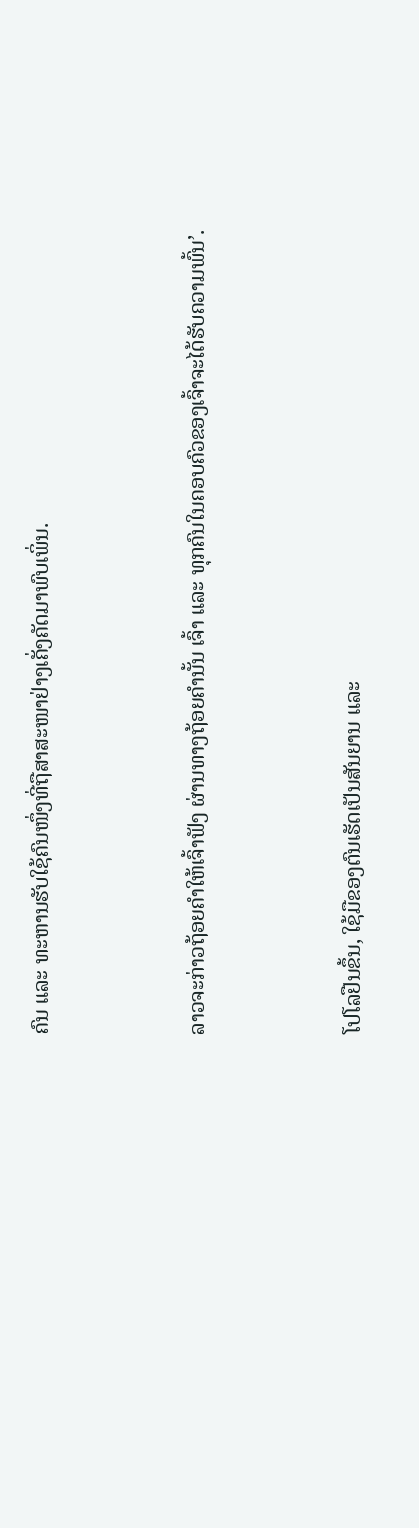ຄົນ ແລະ ທະຫານຮັບໃຊ້ຄົນໜຶ່ງທີ່ຖືສາສະໜາຢ່າງເຄັ່ງຄັດມາພົບເພິ່ນ.


ລາວຈະກ່າວຖ້ອຍຄຳໃຫ້ເຈົ້າຟັງ ຜ່ານທາງຖ້ອຍຄຳນັ້ນ ເຈົ້າ ແລະ ທຸກຄົນໃນຄອບຄົວຂອງເຈົ້າຈະໄດ້ຮັບຄວາມພົ້ນ’.


ໂປໂລຢືນຂຶ້ນ, ໃຊ້ມືຂອງຕົນເຮັດເປັນສັນຍານ ແລະ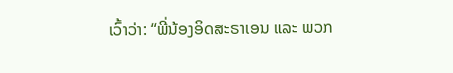ເວົ້າວ່າ: “ພີ່ນ້ອງອິດສະຣາເອນ ແລະ ພວກ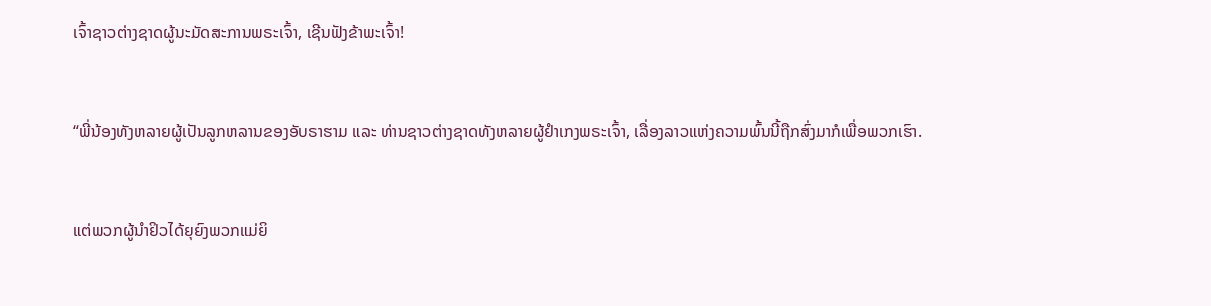ເຈົ້າຊາວຕ່າງຊາດຜູ້ນະມັດສະການພຣະເຈົ້າ, ເຊີນຟັງຂ້າພະເຈົ້າ!


“ພີ່ນ້ອງທັງຫລາຍຜູ້ເປັນລູກຫລານຂອງອັບຣາຮາມ ແລະ ທ່ານຊາວຕ່າງຊາດທັງຫລາຍຜູ້ຢຳເກງພຣະເຈົ້າ, ເລື່ອງລາວແຫ່ງຄວາມພົ້ນນີ້ຖືກສົ່ງມາກໍເພື່ອພວກເຮົາ.


ແຕ່ພວກຜູ້ນຳຢິວໄດ້ຍຸຍົງພວກແມ່ຍິ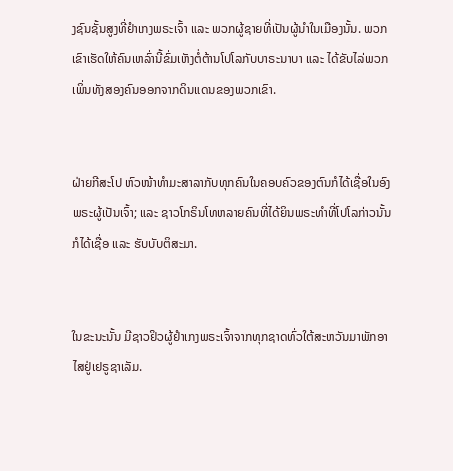ງຊົນຊັ້ນສູງທີ່ຢຳເກງພຣະເຈົ້າ ແລະ ພວກຜູ້ຊາຍທີ່ເປັນຜູ້ນຳໃນເມືອງນັ້ນ. ພວກເຂົາເຮັດໃຫ້ຄົນເຫລົ່ານີ້ຂົ່ມເຫັງຕໍ່ຕ້ານໂປໂລກັບບາຣະນາບາ ແລະ ໄດ້ຂັບໄລ່ພວກເພິ່ນທັງສອງຄົນອອກຈາກດິນແດນຂອງພວກເຂົາ.


ຝ່າຍກີສະໂປ ຫົວໜ້າທຳມະສາລາກັບທຸກຄົນໃນຄອບຄົວຂອງຕົນກໍໄດ້ເຊື່ອໃນອົງພຣະຜູ້ເປັນເຈົ້າ; ແລະ ຊາວໂກຣິນໂທຫລາຍຄົນທີ່ໄດ້ຍິນພຣະທຳທີ່ໂປໂລກ່າວນັ້ນກໍໄດ້ເຊື່ອ ແລະ ຮັບບັບຕິສະມາ.


ໃນຂະນະນັ້ນ ມີຊາວຢິວຜູ້ຢຳເກງພຣະເຈົ້າຈາກທຸກຊາດທົ່ວໃຕ້ສະຫວັນມາພັກອາໄສຢູ່ເຢຣູຊາເລັມ.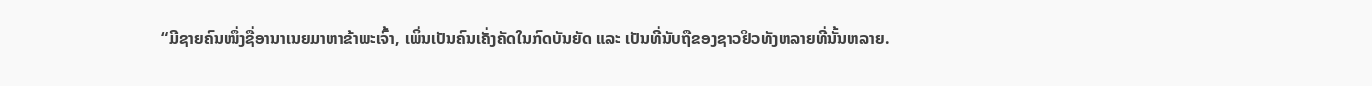“ມີຊາຍຄົນໜຶ່ງຊື່ອານາເນຍມາຫາຂ້າພະເຈົ້າ, ເພິ່ນເປັນຄົນເຄັ່ງຄັດໃນກົດບັນຍັດ ແລະ ເປັນທີ່ນັບຖືຂອງຊາວຢິວທັງຫລາຍທີ່ນັ້ນຫລາຍ.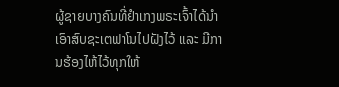ຜູ້ຊາຍບາງຄົນທີ່ຢຳເກງພຣະເຈົ້າໄດ້ນຳເອົາສົບຊະເຕຟາໂນໄປຝັງໄວ້ ແລະ ມີການຮ້ອງໄຫ້ໄວ້ທຸກໃຫ້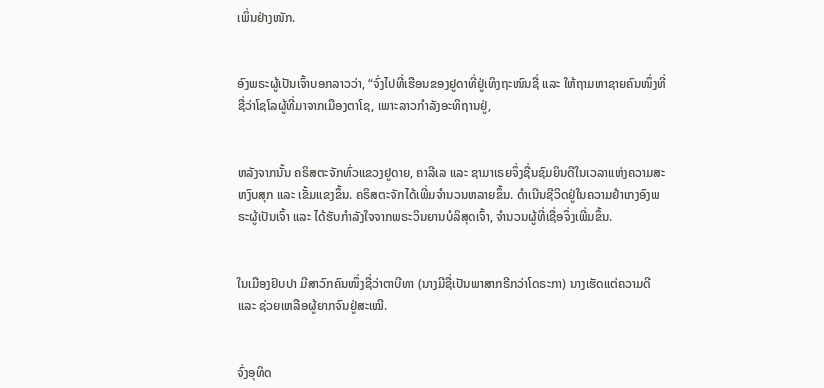ເພິ່ນຢ່າງໜັກ.


ອົງພຣະຜູ້ເປັນເຈົ້າບອກລາວວ່າ, “ຈົ່ງໄປທີ່ເຮືອນຂອງຢູດາທີ່ຢູ່ເທິງຖະໜົນຊື່ ແລະ ໃຫ້ຖາມຫາຊາຍຄົນໜຶ່ງທີ່ຊື່ວ່າໂຊໂລຜູ້ທີ່ມາຈາກເມືອງຕາໂຊ, ເພາະລາວກຳລັງອະທິຖານຢູ່,


ຫລັງຈາກນັ້ນ ຄຣິສຕະຈັກທົ່ວແຂວງຢູດາຍ, ຄາລີເລ ແລະ ຊາມາເຣຍຈຶ່ງຊື່ນຊົມຍິນດີໃນເວລາແຫ່ງຄວາມສະຫງົບສຸກ ແລະ ເຂັ້ມແຂງຂຶ້ນ. ຄຣິສຕະຈັກໄດ້ເພີ່ມຈຳນວນຫລາຍຂຶ້ນ. ດຳເນີນຊີວິດຢູ່ໃນຄວາມຢຳເກງອົງພຣະຜູ້ເປັນເຈົ້າ ແລະ ໄດ້ຮັບກຳລັງໃຈຈາກພຣະວິນຍານບໍລິສຸດເຈົ້າ, ຈຳນວນຜູ້ທີ່ເຊື່ອຈຶ່ງເພີ່ມຂຶ້ນ.


ໃນເມືອງຢົບປາ ມີສາວົກຄົນໜຶ່ງຊື່ວ່າຕາບີທາ (ນາງມີຊື່ເປັນພາສາກຣີກວ່າໂດຣະກາ) ນາງເຮັດແຕ່ຄວາມດີ ແລະ ຊ່ວຍເຫລືອຜູ້ຍາກຈົນຢູ່ສະເໝີ.


ຈົ່ງອຸທິດ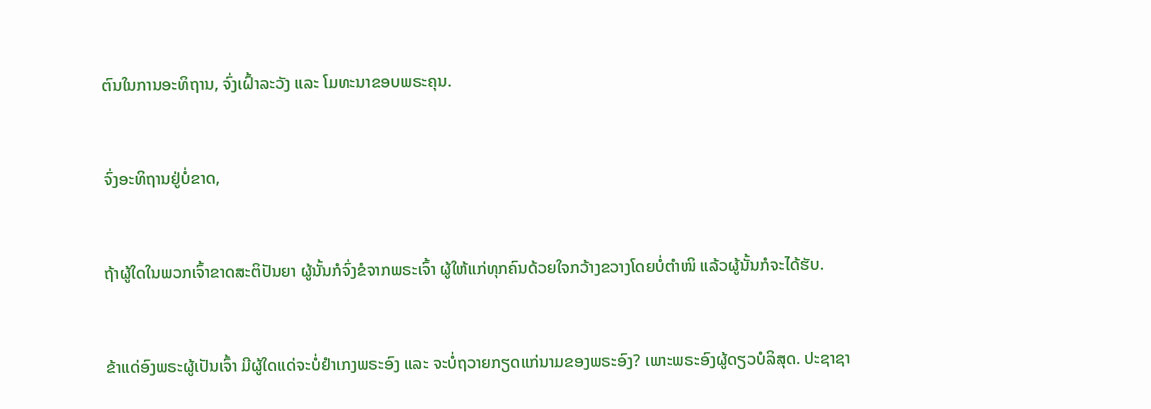ຕົນໃນການອະທິຖານ, ຈົ່ງເຝົ້າລະວັງ ແລະ ໂມທະນາຂອບພຣະຄຸນ.


ຈົ່ງອະທິຖານຢູ່ບໍ່ຂາດ,


ຖ້າຜູ້ໃດໃນພວກເຈົ້າຂາດສະຕິປັນຍາ ຜູ້ນັ້ນກໍຈົ່ງຂໍຈາກພຣະເຈົ້າ ຜູ້ໃຫ້ແກ່ທຸກຄົນດ້ວຍໃຈກວ້າງຂວາງໂດຍບໍ່ຕຳໜິ ແລ້ວຜູ້ນັ້ນກໍຈະໄດ້ຮັບ.


ຂ້າແດ່ອົງພຣະຜູ້ເປັນເຈົ້າ ມີຜູ້ໃດແດ່ຈະບໍ່ຢຳເກງພຣະອົງ ແລະ ຈະບໍ່ຖວາຍກຽດແກ່ນາມຂອງພຣະອົງ? ເພາະພຣະອົງຜູ້ດຽວບໍລິສຸດ. ປະຊາຊາ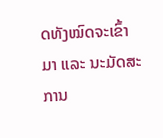ດທັງໝົດຈະເຂົ້າມາ ແລະ ນະມັດສະການ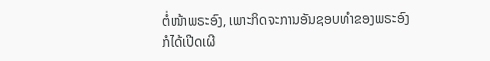ຕໍ່ໜ້າພຣະອົງ, ເພາະກິດຈະການອັນຊອບທຳຂອງພຣະອົງກໍໄດ້ເປີດເຜີ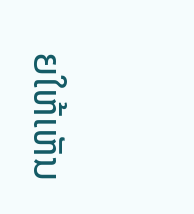ຍໃຫ້ເຫັນ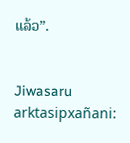ແລ້ວ”.


Jiwasaru arktasipxañani: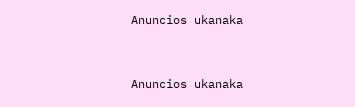Anuncios ukanaka


Anuncios ukanaka